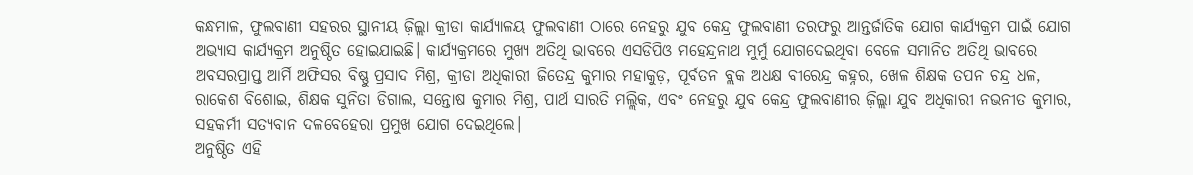କନ୍ଧମାଳ, ଫୁଲବାଣୀ ସହରର ସ୍ଥାନୀୟ ଜ଼ିଲ୍ଲା କ୍ରୀଡା କାର୍ଯ୍ୟାଳୟ ଫୁଲବାଣୀ ଠାରେ ନେହରୁ ଯୁବ କେନ୍ଦ୍ର ଫୁଲବାଣୀ ତରଫରୁ ଆନ୍ତର୍ଜାତିକ ଯୋଗ କାର୍ଯ୍ୟକ୍ରମ ପାଇଁ ଯୋଗ ଅଭ୍ୟାସ କାର୍ଯ୍ୟକ୍ରମ ଅନୁଷ୍ଠିତ ହୋଇଯାଇଛି। କାର୍ଯ୍ୟକ୍ରମରେ ମୁଖ୍ୟ ଅତିଥି ଭାବରେ ଏସଡିପିଓ ମହେନ୍ଦ୍ରନାଥ ମୁର୍ମୁ ଯୋଗଦେଇଥିବା ବେଳେ ସମାନିତ ଅତିଥି ଭାବରେ ଅବସରପ୍ରାପ୍ତ ଆର୍ମି ଅଫିସର ବିଷ୍ଣୁ ପ୍ରସାଦ ମିଶ୍ର, କ୍ରୀଡା ଅଧିକାରୀ ଜିତେନ୍ଦ୍ର କୁମାର ମହାକୁଡ଼, ପୂର୍ବତନ ବ୍ଲକ ଅଧକ୍ଷ ବୀରେନ୍ଦ୍ର କହ୍ନର, ଖେଳ ଶିକ୍ଷକ ତପନ ଚନ୍ଦ୍ର ଧଳ, ରାକେଶ ବିଶୋଇ, ଶିକ୍ଷକ ସୁନିତା ଡିଗାଲ, ସନ୍ତୋଷ କୁମାର ମିଶ୍ର, ପାର୍ଥ ସାରତି ମଲ୍ଲିକ, ଏବଂ ନେହରୁ ଯୁବ କେନ୍ଦ୍ର ଫୁଲବାଣୀର ଜ଼ିଲ୍ଲା ଯୁବ ଅଧିକାରୀ ନଭନୀତ କୁମାର, ସହକର୍ମୀ ସତ୍ୟବାନ ଦଳବେହେରା ପ୍ରମୁଖ ଯୋଗ ଦେଇଥିଲେ।
ଅନୁଷ୍ଠିତ ଏହି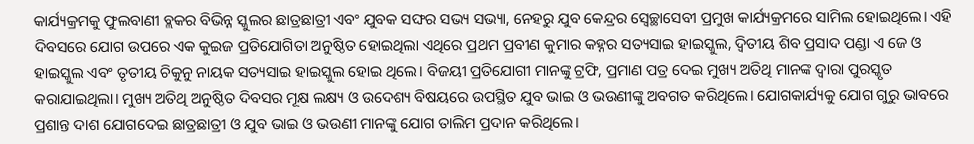କାର୍ଯ୍ୟକ୍ରମକୁ ଫୁଲବାଣୀ ବ୍ଲକର ବିଭିନ୍ନ ସ୍କୁଲର ଛାତ୍ରଛାତ୍ରୀ ଏବଂ ଯୁବକ ସଙ୍ଘର ସଭ୍ୟ ସଭ୍ୟା, ନେହରୁ ଯୁବ କେନ୍ଦ୍ରର ସ୍ଵେଚ୍ଛାସେବୀ ପ୍ରମୁଖ କାର୍ଯ୍ୟକ୍ରମରେ ସାମିଲ ହୋଇଥିଲେ। ଏହି ଦିବସରେ ଯୋଗ ଉପରେ ଏକ କୁଇଜ ପ୍ରତିଯୋଗିତା ଅନୁଷ୍ଠିତ ହୋଇଥିଲା ଏଥିରେ ପ୍ରଥମ ପ୍ରବୀଣ କୁମାର କହ୍ନର ସତ୍ୟସାଇ ହାଇସ୍କୁଲ, ଦ୍ଵିତୀୟ ଶିବ ପ୍ରସାଦ ପଣ୍ଡା ଏ ଜେ ଓ ହାଇସ୍କୁଲ ଏବଂ ତୃତୀୟ ଚିକୁନୁ ନାୟକ ସତ୍ୟସାଇ ହାଇସ୍କୁଲ ହୋଇ ଥିଲେ। ବିଜୟୀ ପ୍ରତିଯୋଗୀ ମାନଙ୍କୁ ଟ୍ରଫି, ପ୍ରମାଣ ପତ୍ର ଦେଇ ମୁଖ୍ୟ ଅତିଥି ମାନଙ୍କ ଦ୍ଵାରା ପୁରସ୍କୃତ କରାଯାଇଥିଲା। ମୁଖ୍ୟ ଅତିଥି ଅନୁଷ୍ଠିତ ଦିବସର ମୂକ୍ଷ ଲକ୍ଷ୍ୟ ଓ ଉଦେଶ୍ୟ ବିଷୟରେ ଉପସ୍ଥିତ ଯୁବ ଭାଇ ଓ ଭଉଣୀଙ୍କୁ ଅବଗତ କରିଥିଲେ। ଯୋଗକାର୍ଯ୍ୟକୁ ଯୋଗ ଗୁରୁ ଭାବରେ ପ୍ରଶାନ୍ତ ଦାଶ ଯୋଗଦେଇ ଛାତ୍ରଛାତ୍ରୀ ଓ ଯୁବ ଭାଇ ଓ ଭଉଣୀ ମାନଙ୍କୁ ଯୋଗ ତାଲିମ ପ୍ରଦାନ କରିଥିଲେ।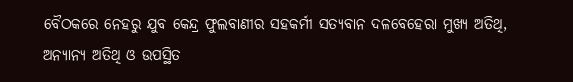ବୈଠକରେ ନେହରୁ ଯୁବ କେନ୍ଦ୍ର ଫୁଲବାଣୀର ସହକର୍ମୀ ସତ୍ୟବାନ ଦଳବେହେରା ମୁଖ୍ୟ ଅତିଥି, ଅନ୍ୟାନ୍ୟ ଅତିଥି ଓ ଉପସ୍ଥିତ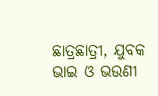ଛାତ୍ରଛାତ୍ରୀ, ଯୁବକ ଭାଇ ଓ ଭଉଣୀ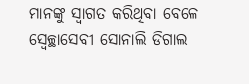ମାନଙ୍କୁ ସ୍ଵାଗତ କରିଥିବା ବେଳେ ସ୍ଵେଚ୍ଛାସେବୀ ସୋନାଲି ଡିଗାଲ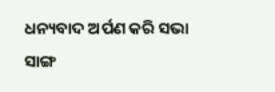ଧନ୍ୟବାଦ ଅର୍ପଣ କରି ସଭା ସାଙ୍ଗ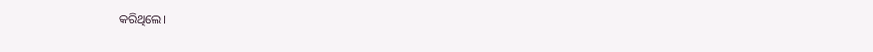କରିଥିଲେ।